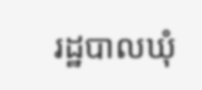រដ្ឋបាលឃុំ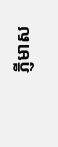ភ្ញីមាស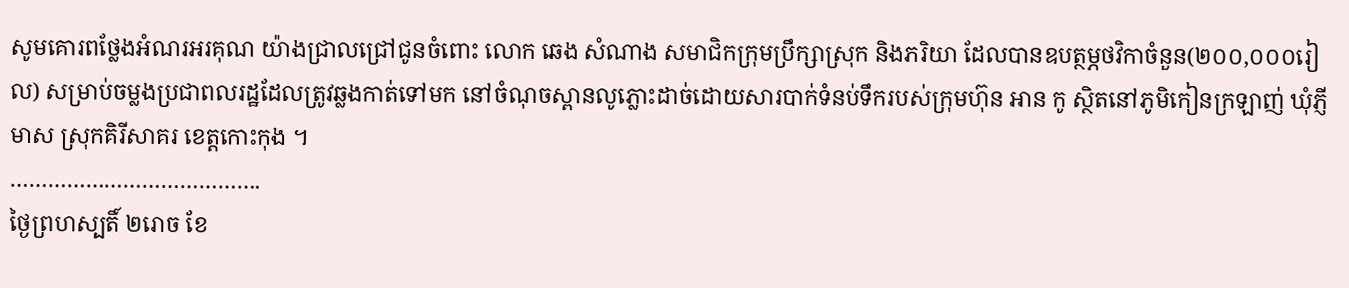សូមគោរពថ្លែងអំណរអរគុណ យ៉ាងជ្រាលជ្រៅជូនចំពោះ លោក ឆេង សំណាង សមាជិកក្រុមប្រឹក្សាស្រុក និងភរិយា ដែលបានឧបត្ថម្ភថវិកាចំនួន(២០០,០០០រៀល) សម្រាប់ចម្លងប្រជាពលរដ្ឋដែលត្រូវឆ្លងកាត់ទៅមក នៅចំណុចស្ពានលូភ្លោះដាច់ដោយសារបាក់ទំនប់ទឹករបស់ក្រុមហ៊ុន អាន កូ ស្ថិតនៅភូមិកៀនក្រឡាញ់ ឃុំភ្ញីមាស ស្រុកគិរីសាគរ ខេត្ដកោះកុង ។
………………………………….
ថ្ងៃព្រហស្បតិ៍ ២រោច ខែ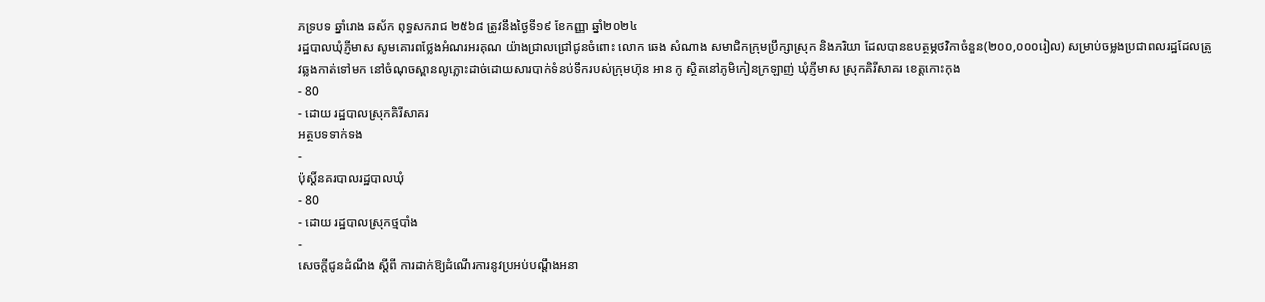ភទ្របទ ឆ្នាំរោង ឆស័ក ពុទ្ធសករាជ ២៥៦៨ ត្រូវនឹងថ្ងៃទី១៩ ខែកញ្ញា ឆ្នាំ២០២៤
រដ្ឋបាលឃុំភ្ញីមាស សូមគោរពថ្លែងអំណរអរគុណ យ៉ាងជ្រាលជ្រៅជូនចំពោះ លោក ឆេង សំណាង សមាជិកក្រុមប្រឹក្សាស្រុក និងភរិយា ដែលបានឧបត្ថម្ភថវិកាចំនួន(២០០,០០០រៀល) សម្រាប់ចម្លងប្រជាពលរដ្ឋដែលត្រូវឆ្លងកាត់ទៅមក នៅចំណុចស្ពានលូភ្លោះដាច់ដោយសារបាក់ទំនប់ទឹករបស់ក្រុមហ៊ុន អាន កូ ស្ថិតនៅភូមិកៀនក្រឡាញ់ ឃុំភ្ញីមាស ស្រុកគិរីសាគរ ខេត្ដកោះកុង
- 80
- ដោយ រដ្ឋបាលស្រុកគិរីសាគរ
អត្ថបទទាក់ទង
-
ប៉ុស្ដិ៍នគរបាលរដ្ឋបាលឃុំ
- 80
- ដោយ រដ្ឋបាលស្រុកថ្មបាំង
-
សេចក្តីជូនដំណឹង ស្តីពី ការដាក់ឱ្យដំណើរការនូវប្រអប់បណ្ដឹងអនា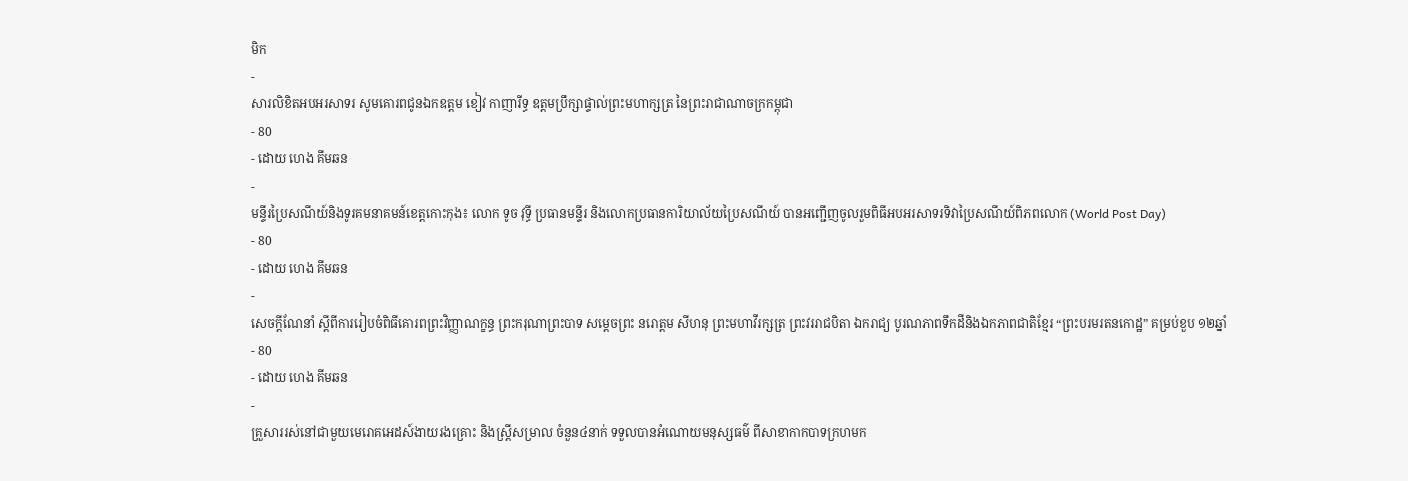មិក
-
សារលិខិតអបអរសាទរ សូមគោរពជូនឯកឧត្តម ខៀវ កាញារីទ្ធ ឧត្តមប្រឹក្សាផ្ទាល់ព្រះមហាក្សត្រ នៃព្រះរាជាណាចក្រកម្ពុជា
- 80
- ដោយ ហេង គីមឆន
-
មន្ទីរប្រៃសណីយ៍និងទូរគមនាគមន៍ខេត្តកោះកុង៖ លោក ទូច វុទ្ធី ប្រធានមន្ទីរ និងលោកប្រធានការិយាល័យប្រៃសណីយ៍ បានអញ្ជេីញចូលរួមពិធីអបអរសាទរទិវាប្រៃសណីយ៍ពិភពលោក (World Post Day)
- 80
- ដោយ ហេង គីមឆន
-
សេចក្តីណែនាំ ស្តីពីការរៀបចំពិធីគោរពព្រះវិញ្ញាណក្ខន្ធ ព្រះករុណាព្រះបាទ សម្តេចព្រះ នរោត្តម សីហនុ ព្រះមហាវីរក្សត្រ ព្រះវររាជបិតា ឯករាជ្យ បូរណភាពទឹកដីនិងឯកភាពជាតិខ្មែរ “ព្រះបរមរតនកោដ្ឋ” គម្រប់ខួប ១២ឆ្នាំ
- 80
- ដោយ ហេង គីមឆន
-
គ្រួសាររស់នៅជាមួយមេរោគអេដស៍ងាយរងគ្រោះ និងស្ត្រីសម្រាល ចំនួន៤នាក់ ទទួលបានអំណោយមនុស្សធម៌ ពីសាខាកាកបាទក្រហមក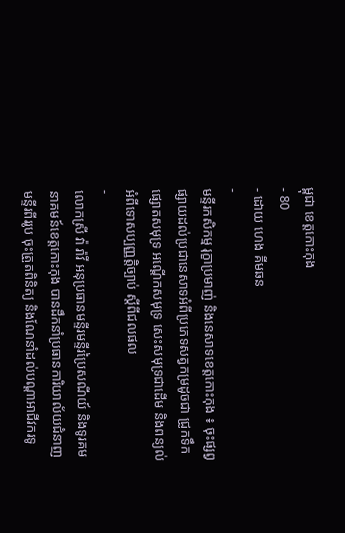ម្ពុជា ខេត្តកោះកុង
- 80
- ដោយ ហេង គីមឆន
-
មន្ទីរកសិកម្ម រុក្ខាប្រមាញ់ និងនេសាទខេត្តកោះកុង ៖ ចុះផ្សព្វផ្សាយដល់ប្រជានេសាទអំពីប្រភេទសត្វកម្រដូចជា ជ្រូកទឹក ផ្សោតសមុទ្រ អណ្ដើកសមុទ្រ សេះសមុទ្រជាដើម និងពន្យល់អំពីទោសប្បញ្ញត្តិច្បាប់ ស្តីពីជលផល
-
លោកស្រី វ៉ា រ៉ាវី អនុប្រធានមន្ទីរមន្ទីរប្រៃសណីយ៍ និងទូរគមនាគមន៍ខេត្តកោះកុង បានដឹកនាំប្រធានការិយាល័យជំនាញមន្ទីរពីររូប ចុះត្រួតពិនិត្យ និងណែនាំដល់បណ្តាអាជីវករទូ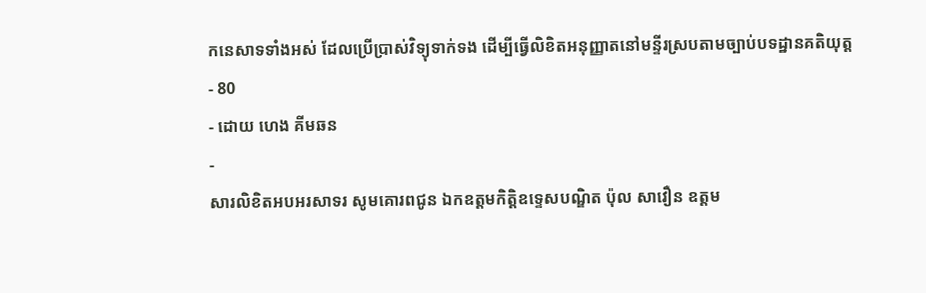កនេសាទទាំងអស់ ដែលប្រេីប្រាស់វិទ្យុទាក់ទង ដេីម្បីធ្វេីលិខិតអនុញ្ញាតនៅមន្ទីរស្របតាមច្បាប់បទដ្ឋានគតិយុត្ត
- 80
- ដោយ ហេង គីមឆន
-
សារលិខិតអបអរសាទរ សូមគោរពជូន ឯកឧត្តមកិត្តិឧទ្ទេសបណ្ឌិត ប៉ុល សាវឿន ឧត្តម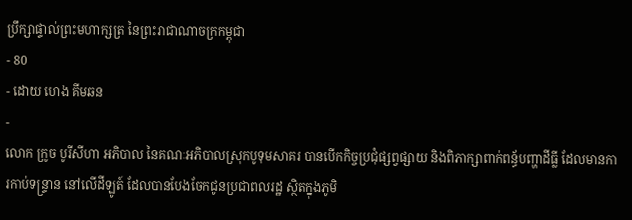ប្រឹក្សាផ្ទាល់ព្រះមហាក្សត្រ នៃព្រះរាជាណាចក្រកម្ពុជា
- 80
- ដោយ ហេង គីមឆន
-
លោក ក្រូច បូរីសីហា អភិបាល នៃគណៈអភិបាលស្រុកបូទុមសាគរ បានបើកកិច្ចប្រជុំផ្សព្វផ្សាយ និងពិភាក្សាពាក់ពន្ធ័បញ្ហាដីធ្លី ដែលមានការកាប់ទន្រ្ទាន នៅលើដីឡូត៍ ដែលបានបែងចែកជូនប្រជាពលរដ្ឋ ស្ថិតក្នុងភូមិ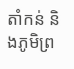តាំកន់ និងភូមិព្រ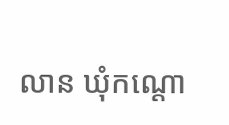លាន ឃុំកណ្តោ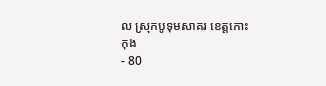ល ស្រុកបូទុមសាគរ ខេត្តកោះកុង
- 80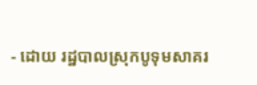- ដោយ រដ្ឋបាលស្រុកបូទុមសាគរ